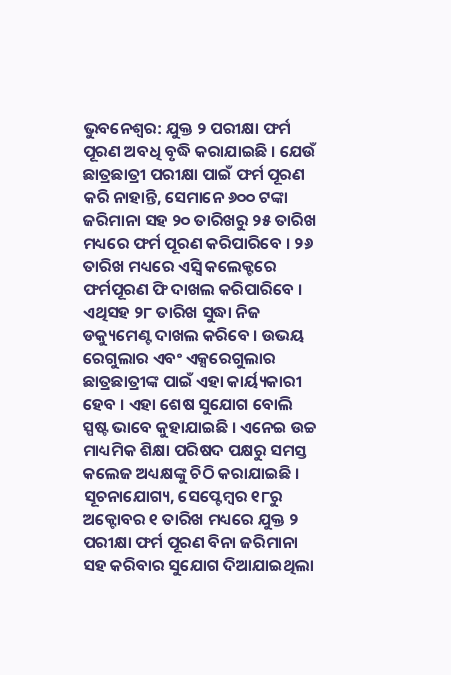ଭୁବନେଶ୍ୱର: ଯୁକ୍ତ ୨ ପରୀକ୍ଷା ଫର୍ମ ପୂରଣ ଅବଧି ବୃଦ୍ଧି କରାଯାଇଛି । ଯେଉଁ ଛାତ୍ରଛାତ୍ରୀ ପରୀକ୍ଷା ପାଇଁ ଫର୍ମ ପୂରଣ କରି ନାହାନ୍ତି, ସେମାନେ ୬୦୦ ଟଙ୍କା ଜରିମାନା ସହ ୨୦ ତାରିଖରୁ ୨୫ ତାରିଖ ମଧ୍ୟରେ ଫର୍ମ ପୂରଣ କରିପାରିବେ । ୨୬ ତାରିଖ ମଧ୍ୟରେ ଏସ୍ବି କଲେକ୍ଟରେ ଫର୍ମପୂରଣ ଫି ଦାଖଲ କରିପାରିବେ । ଏଥିସହ ୨୮ ତାରିଖ ସୁଦ୍ଧା ନିଜ ଡକ୍ୟୁମେଣ୍ଟ ଦାଖଲ କରିବେ । ଉଭୟ ରେଗୁଲାର ଏବଂ ଏକ୍ସରେଗୁଲାର ଛାତ୍ରଛାତ୍ରୀଙ୍କ ପାଇଁ ଏହା କାର୍ୟ୍ୟକାରୀ ହେବ । ଏହା ଶେଷ ସୁଯୋଗ ବୋଲି ସ୍ପଷ୍ଟ ଭାବେ କୁହାଯାଇଛି । ଏନେଇ ଉଚ୍ଚ ମାଧ୍ୟମିକ ଶିକ୍ଷା ପରିଷଦ ପକ୍ଷରୁ ସମସ୍ତ କଲେଜ ଅଧ୍ୟକ୍ଷଙ୍କୁ ଚିଠି କରାଯାଇଛି ।
ସୂଚନାଯୋଗ୍ୟ, ସେପ୍ଟେମ୍ବର ୧୮ରୁ ଅକ୍ଟୋବର ୧ ତାରିଖ ମଧ୍ୟରେ ଯୁକ୍ତ ୨ ପରୀକ୍ଷା ଫର୍ମ ପୂରଣ ବିନା ଜରିମାନା ସହ କରିବାର ସୁଯୋଗ ଦିଆଯାଇଥିଲା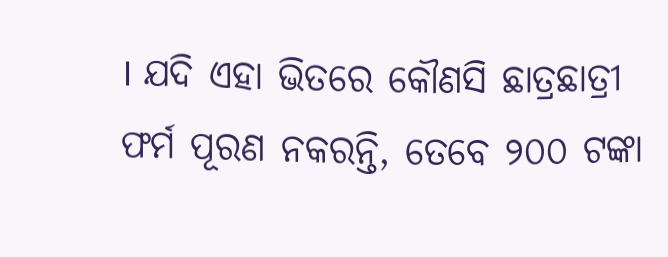। ଯଦି ଏହା ଭିତରେ କୌଣସି ଛାତ୍ରଛାତ୍ରୀ ଫର୍ମ ପୂରଣ ନକରନ୍ତି, ତେବେ ୨୦୦ ଟଙ୍କା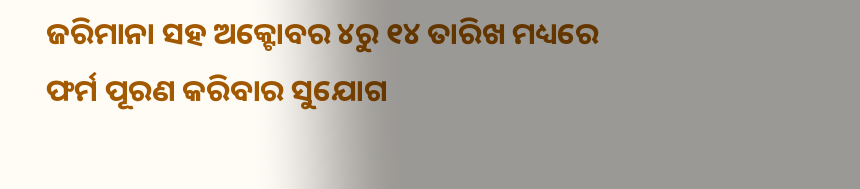ଜରିମାନା ସହ ଅକ୍ଟୋବର ୪ରୁ ୧୪ ତାରିଖ ମଧ୍ୟରେ ଫର୍ମ ପୂରଣ କରିବାର ସୁଯୋଗ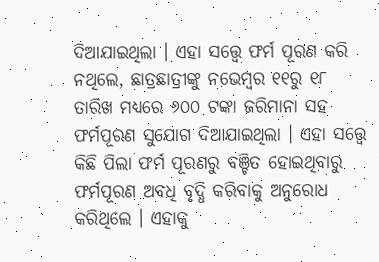ଦିଆଯାଇଥିଲା । ଏହା ସତ୍ତ୍ୱେ ଫର୍ମ ପୂରଣ କରି ନଥିଲେ, ଛାତ୍ରଛାତ୍ରୀଙ୍କୁ ନଭେମ୍ବର ୧୧ରୁ ୧୮ ତାରିଖ ମଧ୍ୟରେ ୬୦୦ ଟଙ୍କା ଜରିମାନା ସହ ଫର୍ମପୂରଣ ସୁଯୋଗ ଦିଆଯାଇଥିଲା । ଏହା ସତ୍ତ୍ୱେ କିଛି ପିଲା ଫର୍ମ ପୂରଣରୁ ବଞ୍ଚିତ ହୋଇଥିବାରୁ ଫର୍ମପୂରଣ ଅବଧି ବୃଦ୍ଧି କରିବାକୁ ଅନୁରୋଧ କରିଥିଲେ । ଏହାକୁ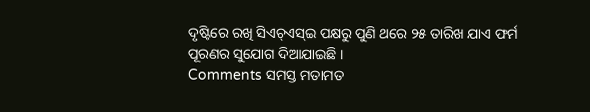ଦୃଷ୍ଟିରେ ରଖି ସିଏଚ୍ଏସ୍ଇ ପକ୍ଷରୁ ପୁଣି ଥରେ ୨୫ ତାରିଖ ଯାଏ ଫର୍ମ ପୂରଣର ସୁଯୋଗ ଦିଆଯାଇଛି ।
Comments ସମସ୍ତ ମତାମତ